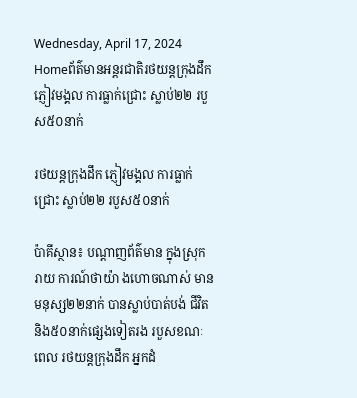Wednesday, April 17, 2024
Homeព័ត៌មានអន្តរជាតិរថយន្តក្រុងដឹក ភ្ញៀវមង្គល ការធ្លាក់ជ្រោះ ស្លាប់២២ របួស៥០នាក់

រថយន្តក្រុងដឹក ភ្ញៀវមង្គល ការធ្លាក់ជ្រោះ ស្លាប់២២ របួស៥០នាក់

ប៉ាគីស្ថាន៖ បណ្តាញព័ត៌មាន ក្នុងស្រុករាយ ការណ៍ថាយ៉ា ងហោចណាស់ មានមនុស្ស២២នាក់ បានស្លាប់បាត់បង់ ជីវិតនិង៥០នាក់ផ្សេងទៀតរង របួសខណៈពេល រថយន្តក្រុងដឹក អ្នកដំ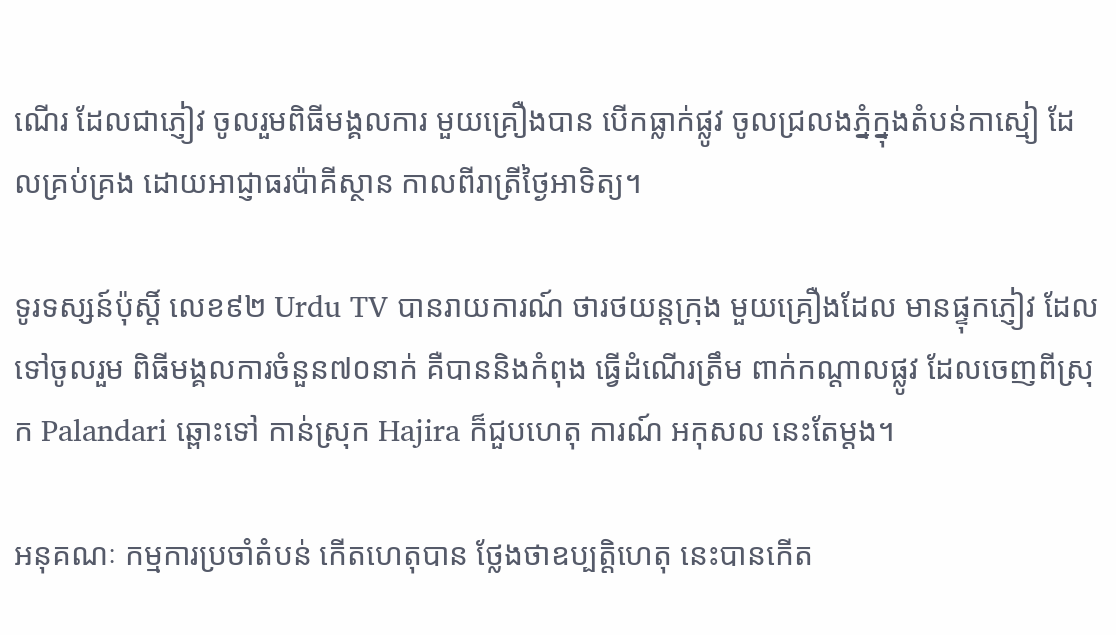ណើរ ដែលជាភ្ញៀវ ចូលរួមពិធីមង្គលការ មួយគ្រឿងបាន បើកធ្លាក់ផ្លូវ ចូលជ្រលងភ្នំក្នុងតំបន់កាស្មៀ ដែលគ្រប់គ្រង ដោយអាជ្ញាធរប៉ាគីស្ថាន កាលពីរាត្រីថ្ងៃអាទិត្យ។

ទូរទស្សន៍ប៉ុស្តិ៍ លេខ៩២ Urdu TV បានរាយការណ៍ ថារថយន្តក្រុង មួយគ្រឿងដែល មានផ្ទុកភ្ញៀវ ដែលទៅចូលរួម ពិធីមង្គលការចំនួន៧០នាក់ គឺបាននិងកំពុង ធ្វើដំណើរត្រឹម ពាក់កណ្តាលផ្លូវ ដែលចេញពីស្រុក Palandari ឆ្ពោះទៅ កាន់ស្រុក Hajira ក៏ជួបហេតុ ការណ៍ អកុសល នេះតែម្តង។

អនុគណៈ កម្មការប្រចាំតំបន់ កើតហេតុបាន ថ្លែងថាឧប្បត្តិហេតុ នេះបានកើត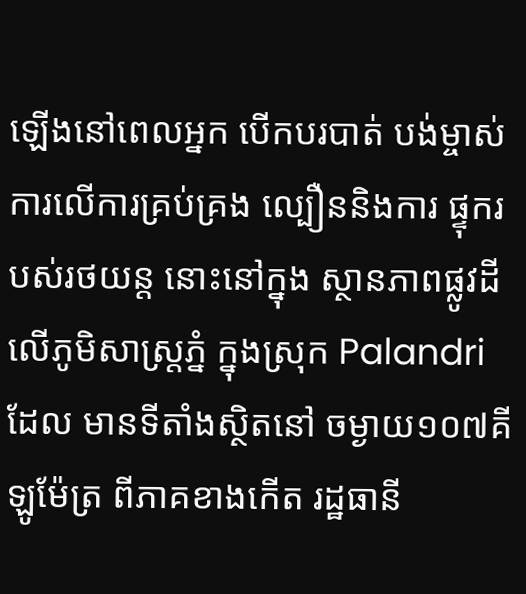ឡើងនៅពេលអ្នក បើកបរបាត់ បង់ម្ចាស់ ការលើការគ្រប់គ្រង ល្បឿននិងការ ផ្ទុករបស់រថយន្ត នោះនៅក្នុង ស្ថានភាពផ្លូវដី លើភូមិសាស្ត្រភ្នំ ក្នុងស្រុក Palandri ដែល មានទីតាំងស្ថិតនៅ ចម្ងាយ១០៧គីឡូម៉ែត្រ ពីភាគខាងកើត រដ្ឋធានី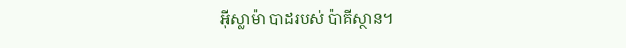អ៊ីស្លាម៉ា បាដរបស់ ប៉ាគីស្ថាន។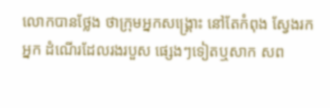លោកបានថ្លែង ថាក្រុមអ្នកសង្គ្រោះ នៅតែកំពុង ស្វែងរកអ្នក ដំណើរដែលរងរបួស ផ្សេងៗទៀតឬសាក សព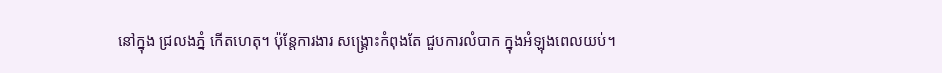នៅក្នុង ជ្រលងភ្នំ កើតហេតុ។ ប៉ុន្តែការងារ សង្គ្រោះកំពុងតែ ជួបការលំបាក ក្នុងអំឡុងពេលយប់។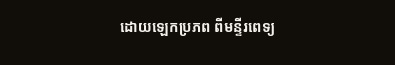ដោយឡេកប្រភព ពីមន្ទីរពេទ្យ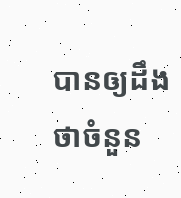បានឲ្យដឹងថាចំនួន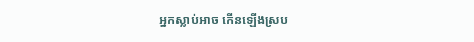អ្នកស្លាប់អាច កើនឡើងស្រប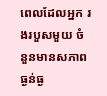ពេលដែលអ្នក រងរបួសមួយ ចំនួនមានសភាពធ្ងន់ធ្ង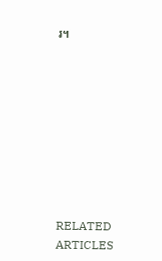រ។









RELATED ARTICLES